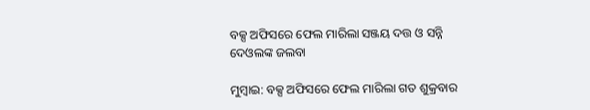ବକ୍ସ ଅଫିସରେ ଫେଲ ମାରିଲା ସଞ୍ଜୟ ଦତ୍ତ ଓ ସନ୍ନି ଦେଓଲଙ୍କ ଜଲବା

ମୁମ୍ବାଇ: ବକ୍ସ ଅଫିସରେ ଫେଲ ମାରିଲା ଗତ ଶୁକ୍ରବାର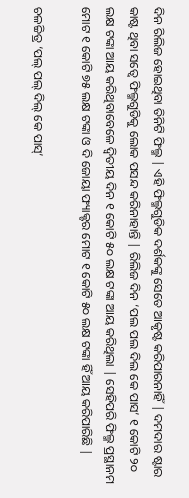ଦିନ ରିଲିଜ ହୋଇଥିବା ତିନିଟି ଫିଲ୍ମ | ଏହି ଫିଲ୍ମଗୁଡିକ ଦର୍ଶକଙ୍କୁ ସେତେ ଆକୃଷ୍ଟ କରିପାରନାହିଁ | ଦମଦାର ଷ୍ଟାର କାଷ୍ଟ ଥିବା ସତ୍ୱେ ଫିଲ୍ମଗୁଡିକୁ ଲୋକ ପସନ୍ଦ କରିନାହାନ୍ତି | ରିଲିଜ ଦିନ ‘ପଲ ପଲ ଦିଲ କେ ପାସ’ ୧ କୋଟି ୨୦ ଲକ୍ଷ ଟଙ୍କା ଆୟ କରିଥିବାବେଳେ ଦ୍ଵିତୀୟ ଦିନ ୧ କୋଟି ୫୦ ଲକ୍ଷ ଟଙ୍କା ଆୟ କରିଥିଲା | ସେହିପରି ଫିଲ୍ମ ପ୍ରସ୍ଥାନମ ମୋଟ ୧ କୋଟି ୭୫ ଲକ୍ଷ ଟଙ୍କା ଓ ଦି ଜୋୟା ଫ୍ୟାକ୍ଟର ମୋଟ ୧ କୋଟି ୫୦ ଲକ୍ଷ ଟଙ୍କା ହିଁ ଆୟ କରିପାରିଛି |

ଚଳଚ୍ଚିତ୍ର ‘ପଲ୍ ପଲ୍ ଦିଲ୍ କେ ପାସ୍’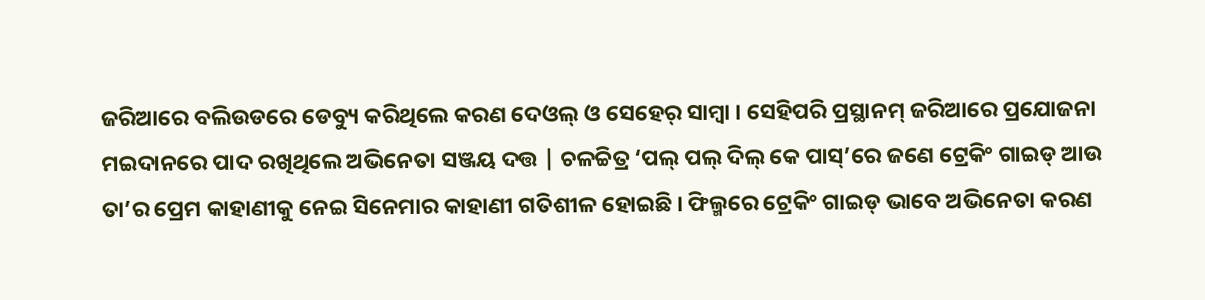ଜରିଆରେ ବଲିଉଡରେ ଡେବ୍ୟୁ କରିଥିଲେ କରଣ ଦେଓଲ୍ ଓ ସେହେର୍ ସାମ୍ବା । ସେହିପରି ପ୍ରସ୍ଥାନମ୍ ଜରିଆରେ ପ୍ରଯୋଜନା ମଇଦାନରେ ପାଦ ରଖିଥିଲେ ଅଭିନେତା ସଞ୍ଜୟ ଦତ୍ତ | ଚଳଚ୍ଚିତ୍ର ‘ପଲ୍ ପଲ୍ ଦିଲ୍ କେ ପାସ୍’ରେ ଜଣେ ଟ୍ରେକିଂ ଗାଇଡ୍ ଆଉ ତା’ର ପ୍ରେମ କାହାଣୀକୁ ନେଇ ସିନେମାର କାହାଣୀ ଗତିଶୀଳ ହୋଇଛି । ଫିଲ୍ମରେ ଟ୍ରେକିଂ ଗାଇଡ୍ ଭାବେ ଅଭିନେତା କରଣ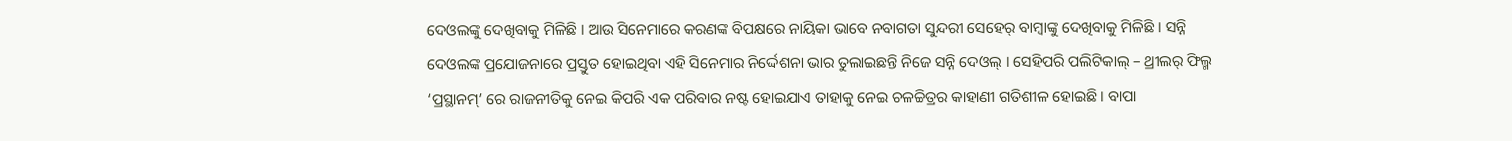ଦେଓଲଙ୍କୁ ଦେଖିବାକୁ ମିଳିଛି । ଆଉ ସିନେମାରେ କରଣଙ୍କ ବିପକ୍ଷରେ ନାୟିକା ଭାବେ ନବାଗତା ସୁନ୍ଦରୀ ସେହେର୍ ବାମ୍ବାଙ୍କୁ ଦେଖିବାକୁ ମିଳିଛି । ସନ୍ନି ଦେଓଲଙ୍କ ପ୍ରଯୋଜନାରେ ପ୍ରସ୍ତୁତ ହୋଇଥିବା ଏହି ସିନେମାର ନିର୍ଦ୍ଦେଶନା ଭାର ତୁଲାଇଛନ୍ତି ନିଜେ ସନ୍ନି ଦେଓଲ୍ । ସେହିପରି ପଲିଟିକାଲ୍ – ଥ୍ରୀଲର୍ ଫିଲ୍ମ ‘ପ୍ରସ୍ଥାନମ୍’ ରେ ରାଜନୀତିକୁ ନେଇ କିପରି ଏକ ପରିବାର ନଷ୍ଟ ହୋଇଯାଏ ତାହାକୁ ନେଇ ଚଳଚ୍ଚିତ୍ରର କାହାଣୀ ଗତିଶୀଳ ହୋଇଛି । ବାପା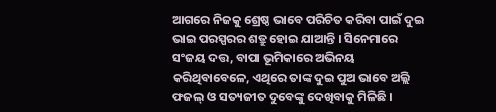ଆଗରେ ନିଜକୁ ଶ୍ରେଷ୍ଠ ଭାବେ ପରିଚିତ କରିବା ପାଇଁ ଦୁଇ ଭାଇ ପରସ୍ପରର ଶତ୍ରୁ ହୋଇ ଯାଆନ୍ତି । ସିନେମାରେ ସଂଜୟ ଦତ୍ତ, ବାପା ଭୂମିକାରେ ଅଭିନୟ କରିଥିବାବେଳେ, ଏଥିରେ ତାଙ୍କ ଦୁଇ ପୁଅ ଭାବେ ଅଲ୍ଲି ଫଜଲ୍ ଓ ସତ୍ୟଜୀତ ଦୁବେଙ୍କୁ ଦେଖିବାକୁ ମିଳିଛି ।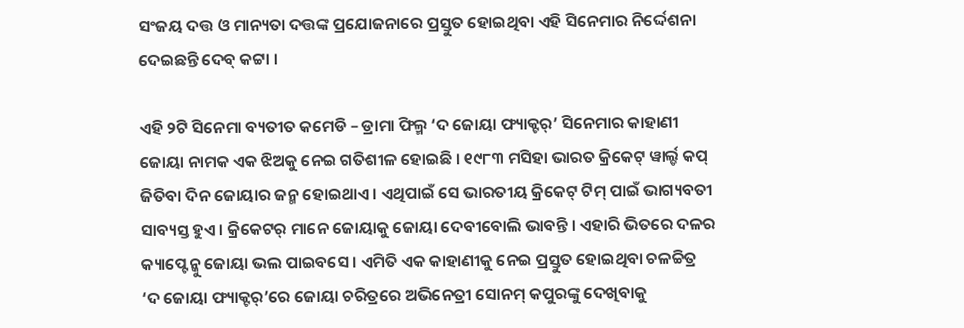ସଂଜୟ ଦତ୍ତ ଓ ମାନ୍ୟତା ଦତ୍ତଙ୍କ ପ୍ରଯୋଜନାରେ ପ୍ରସ୍ତୁତ ହୋଇଥିବା ଏହି ସିନେମାର ନିର୍ଦ୍ଦେଶନା ଦେଇଛନ୍ତି ଦେବ୍ କଟ୍ଟା ।

ଏହି ୨ଟି ସିନେମା ବ୍ୟତୀତ କମେଡି – ଡ୍ରାମା ଫିଲ୍ମ ‘ଦ ଜୋୟା ଫ୍ୟାକ୍ଟର୍’ ସିନେମାର କାହାଣୀ ଜୋୟା ନାମକ ଏକ ଝିଅକୁ ନେଇ ଗତିଶୀଳ ହୋଇଛି । ୧୯୮୩ ମସିହା ଭାରତ କ୍ରିକେଟ୍ ୱାର୍ଲ୍ଡ କପ୍ ଜିତିବା ଦିନ ଜୋୟାର ଜନ୍ମ ହୋଇଥାଏ । ଏଥିପାଇଁ ସେ ଭାରତୀୟ କ୍ରିକେଟ୍ ଟିମ୍ ପାଇଁ ଭାଗ୍ୟବତୀ ସାବ୍ୟସ୍ତ ହୁଏ । କ୍ରିକେଟର୍ ମାନେ ଜୋୟାକୁ ଜୋୟା ଦେବୀବୋଲି ଭାବନ୍ତି । ଏହାରି ଭିତରେ ଦଳର କ୍ୟାପ୍ଟେନ୍କୁ ଜୋୟା ଭଲ ପାଇବସେ । ଏମିତି ଏକ କାହାଣୀକୁ ନେଇ ପ୍ରସ୍ତୁତ ହୋଇଥିବା ଚଳଚ୍ଚିତ୍ର ‘ଦ ଜୋୟା ଫ୍ୟାକ୍ଟର୍’ରେ ଜୋୟା ଚରିତ୍ରରେ ଅଭିନେତ୍ରୀ ସୋନମ୍ କପୁରଙ୍କୁ ଦେଖିବାକୁ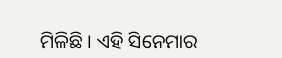ମିଳିଛି । ଏହି ସିନେମାର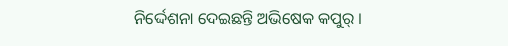ନିର୍ଦ୍ଦେଶନା ଦେଇଛନ୍ତି ଅଭିଷେକ କପୁର୍ ।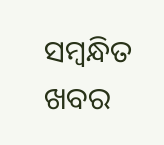ସମ୍ବନ୍ଧିତ ଖବର